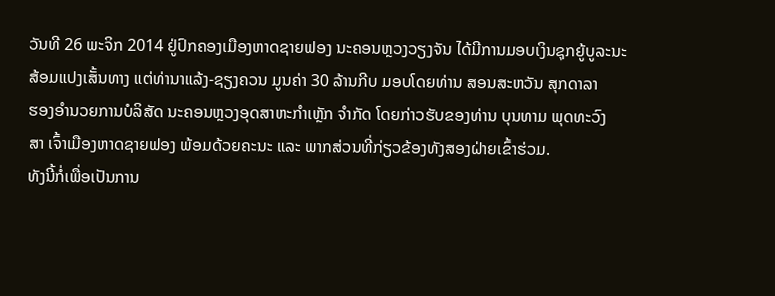ວັນທີ 26 ພະຈິກ 2014 ຢູ່ປົກຄອງເມືອງຫາດຊາຍຟອງ ນະຄອນຫຼວງວຽງຈັນ ໄດ້ມີການມອບເງິນຊຸກຍູ້ບູລະນະ
ສ້ອມແປງເສັ້ນທາງ ແຕ່ທ່ານາແລ້ງ-ຊຽງຄວນ ມູນຄ່າ 30 ລ້ານກີບ ມອບໂດຍທ່ານ ສອນສະຫວັນ ສຸກດາລາ
ຮອງອຳນວຍການບໍລິສັດ ນະຄອນຫຼວງອຸດສາຫະກຳເຫຼັກ ຈຳກັດ ໂດຍກ່າວຮັບຂອງທ່ານ ບຸນທາມ ພຸດທະວົງ
ສາ ເຈົ້າເມືອງຫາດຊາຍຟອງ ພ້ອມດ້ວຍຄະນະ ແລະ ພາກສ່ວນທີ່ກ່ຽວຂ້ອງທັງສອງຝ່າຍເຂົ້າຮ່ວມ.
ທັງນີ້ກໍ່ເພື່ອເປັນການ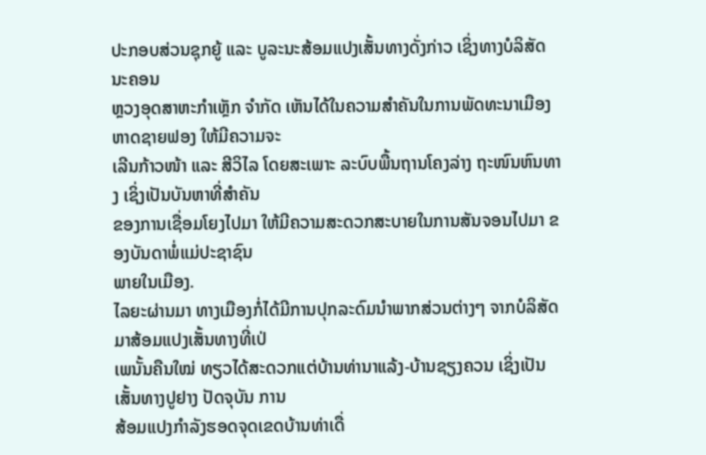ປະກອບສ່ວນຊຸກຍູ້ ແລະ ບູລະນະສ້ອມແປງເສັ້ນທາງດັ່ງກ່າວ ເຊິ່ງທາງບໍລິສັດ ນະຄອນ
ຫຼວງອຸດສາຫະກຳເຫຼັກ ຈຳກັດ ເຫັນໄດ້ໃນຄວາມສຳຄັນໃນການພັດທະນາເມືອງຫາດຊາຍຟອງ ໃຫ້ມີຄວາມຈະ
ເລີນກ້າວໜ້າ ແລະ ສີວິໄລ ໂດຍສະເພາະ ລະບົບພື້ນຖານໂຄງລ່າງ ຖະໜົນຫົນທາງ ເຊິ່ງເປັນບັນຫາທີ່ສຳຄັນ
ຂອງການເຊື່ອມໂຍງໄປມາ ໃຫ້ມີຄວາມສະດວກສະບາຍໃນການສັນຈອນໄປມາ ຂອງບັນດາພໍ່ແມ່ປະຊາຊົນ
ພາຍໃນເມືອງ.
ໄລຍະຜ່ານມາ ທາງເມືອງກໍ່ໄດ້ມີການປຸກລະດົມນຳພາກສ່ວນຕ່າງໆ ຈາກບໍລິສັດມາສ້ອມແປງເສັ້ນທາງທີ່ເປ່
ເພນັ້ນຄືນໃໝ່ ທຽວໄດ້ສະດວກແຕ່ບ້ານທ່ານາແລ້ງ-ບ້ານຊຽງຄວນ ເຊິ່ງເປັນເສັ້ນທາງປູຢາງ ປັດຈຸບັນ ການ
ສ້ອມແປງກຳລັງຮອດຈຸດເຂດບ້ານທ່າເດື່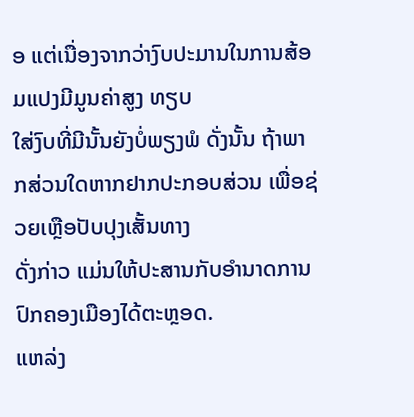ອ ແຕ່ເນື່ອງຈາກວ່າງົບປະມານໃນການສ້ອມແປງມີມູນຄ່າສູງ ທຽບ
ໃສ່ງົບທີ່ມີນັ້ນຍັງບໍ່ພຽງພໍ ດັ່ງນັ້ນ ຖ້າພາກສ່ວນໃດຫາກຢາກປະກອບສ່ວນ ເພື່ອຊ່ວຍເຫຼືອປັບປຸງເສັ້ນທາງ
ດັ່ງກ່າວ ແມ່ນໃຫ້ປະສານກັບອຳນາດການປົກຄອງເມືອງໄດ້ຕະຫຼອດ.
ແຫລ່ງ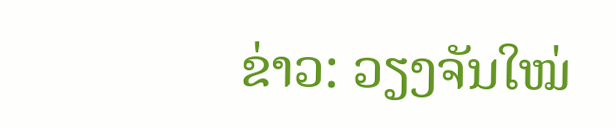ຂ່າວ: ວຽງຈັນໃໝ່